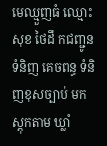មេឈ្មួញធំ ឈ្មោះ សុខ ថៃដឹ កជញ្ជូនទំនិញ គេចពន្ធ ទំនិញខុសច្បាប់ មកស្តុកតាម ឃ្លាំ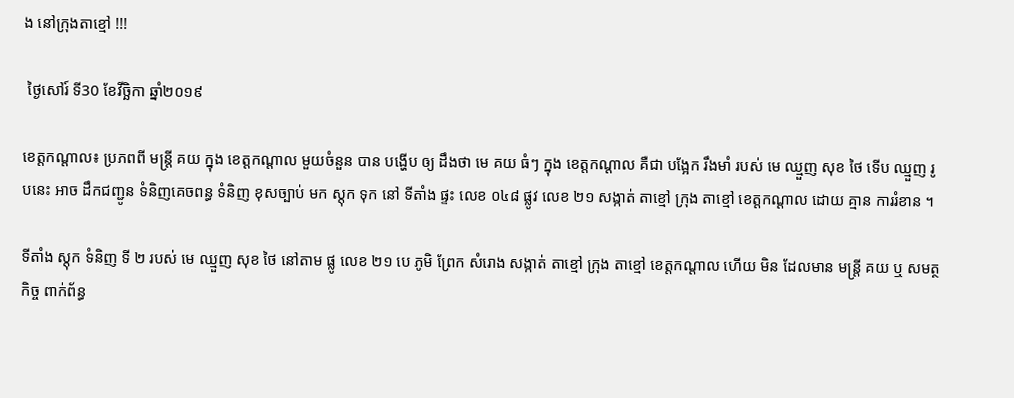ង នៅក្រុងតាខ្មៅ !!!

 ថ្ងៃសៅរ៍ ទី30 ខែវីច្ឆិកា ឆ្នាំ២០១៩

ខេត្តកណ្ដាល៖ ប្រភពពី មន្ត្រី គយ ក្នុង ខេត្តកណ្ដាល មួយចំនួន បាន បង្ហើប ឲ្យ ដឹងថា មេ គយ ធំៗ ក្នុង ខេត្តកណ្ដាល គឺជា បង្អែក រឹងមាំ របស់ មេ ឈ្មួញ សុខ ថៃ ទើប ឈ្មួញ រូបនេះ អាច ដឹកជញ្ជូន ទំនិញគេចពន្ធ ទំនិញ ខុសច្បាប់ មក ស្តុក ទុក នៅ ទីតាំង ផ្ទះ លេខ ០៤៨ ផ្លូវ លេខ ២១ សង្កាត់ តាខ្មៅ ក្រុង តាខ្មៅ ខេត្តកណ្ដាល ដោយ គ្មាន ការរំខាន ។

ទីតាំង ស្តុក ទំនិញ ទី ២ របស់ មេ ឈ្មួញ សុខ ថៃ នៅតាម ផ្លូ លេខ ២១ បេ ភូមិ ព្រែក សំរោង សង្កាត់ តាខ្មៅ ក្រុង តាខ្មៅ ខេត្តកណ្ដាល ហើយ មិន ដែលមាន មន្ត្រី គយ ឬ សមត្ថកិច្ច ពាក់ព័ន្ធ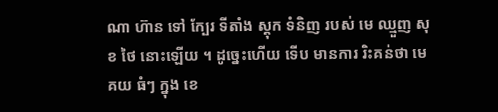ណា ហ៊ាន ទៅ ក្បែរ ទីតាំង ស្តុក ទំនិញ របស់ មេ ឈ្មួញ សុខ ថៃ នោះឡើយ ។ ដូច្នេះហើយ ទើប មានការ រិះគន់ថា មេ គយ ធំៗ ក្នុង ខេ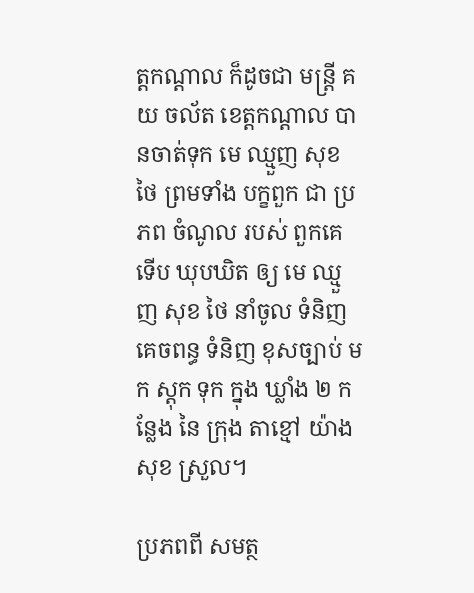ត្តកណ្ដាល ក៏ដូចជា មន្ត្រី គយ ចល័ត ខេត្តកណ្ដាល បានចាត់ទុក មេ ឈ្មួញ សុខ ថៃ ព្រមទាំង បក្ខពួក ជា ប្រភព ចំណូល របស់ ពួកគេ ទើប ឃុបឃិត ឲ្យ មេ ឈ្មួញ សុខ ថៃ នាំចូល ទំនិញគេចពន្ធ ទំនិញ ខុសច្បាប់ មក ស្តុក ទុក ក្នុង ឃ្លាំង ២ កន្លែង នៃ ក្រុង តាខ្មៅ យ៉ាង សុខ ស្រួល។

ប្រភពពី សមត្ថ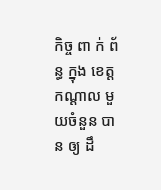កិច្ច ពា ក់ ព័ន្ធ ក្នុង ខេត្តកណ្ដាល មួយចំនួន បាន ឲ្យ ដឹ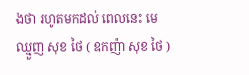ងថា រហូតមកដល់ ពេលនេះ មេ ឈ្មួញ សុខ ថៃ ( ឧកញ៉ា សុខ ថៃ )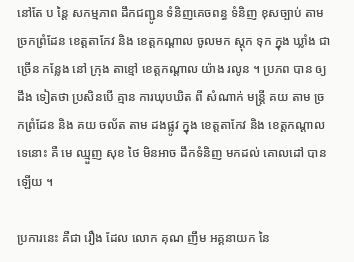នៅតែ ប ន្តៃ សកម្មភាព ដឹកជញ្ជូន ទំនិញគេចពន្ធ ទំនិញ ខុសច្បាប់ តាម ច្រកព្រំដែន ខេត្តតាកែវ និង ខេត្តកណ្ដាល ចូលមក ស្តុក ទុក ក្នុង ឃ្លាំង ជាច្រើន កន្លែង នៅ ក្រុង តាខ្មៅ ខេត្តកណ្ដាល យ៉ាង រលូន ។ ប្រភព បាន ឲ្យ ដឹង ទៀតថា ប្រសិនបើ គ្មាន ការឃុបឃិត ពី សំណាក់ មន្ត្រី គយ តាម ច្រកព្រំដែន និង គយ ចល័ត តាម ដងផ្លូវ ក្នុង ខេត្តតាកែវ និង ខេត្តកណ្ដាល ទេនោះ គឺ មេ ឈ្មួញ សុខ ថៃ មិនអាច ដឹកទំនិញ មកដល់ គោលដៅ បានឡើយ ។

ប្រការនេះ គឺជា រឿង ដែល លោក គុណ ញឹម អគ្គនាយក នៃ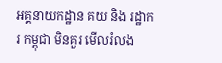អគ្គនាយកដ្ឋាន គយ និង រដ្ឋាករ កម្ពុជា មិនគួរ មើលរំលង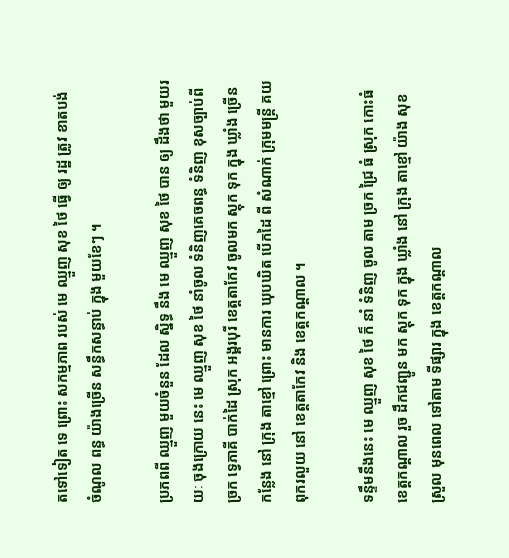តទៅទៀត ទេ ព្រោះ សកម្មភាព របស់ មេ ឈ្មួញ សុខ ថៃ ធ្វើ ឲ្យ រដ្ឋ ត្រូវ ខាតបង់ ចំណូល ពន្ធ យ៉ាងច្រើន សន្ធឹកសន្ធាប់ ក្នុង មួយខែៗ ។

ប្រភពពី ឈ្មួញ មួយចំនួន ដែល ស្និទ្ធ នឹង មេ ឈ្មួញ សុខ ថៃ បាន ឲ្យ ដឹងថា មួយរយៈ ចុងក្រោយ នេះ មេ ឈ្មួញ សុខ ថៃ នាំចូល ទំនិញគេចពន្ធ ទំនិញ ខុសច្បាប់ពី ច្រក ទ្វេភាគី បាក់ដៃ ស្រុក អង្គរបុរី ខេត្តតាកែវ ចូលមក ស្តុក ទុក ក្នុង ឃ្លាំង ច្រើន កន្លែង នៅ ក្រុង តាខ្មៅ ព្រោះ មានការ ឃុបឃិត បើកដៃ ពី សំណាក់ ក្រុមមន្ត្រី គយ ពុករលួយ នៅ ខេត្តតាកែវ និង ខេត្តកណ្ដាល ។

ទន្ទឹមនឹងនេះ មេ ឈ្មួញ សុខ ថៃ ក៏ នាំ ទំនិញ ចូល តាម ច្រក ជ្រៃ ធំ ស្រុក កោះធំ ខេត្តកណ្ដាល រួច ដឹកជញ្ជូន មក ស្តុក ទុក ក្នុង ឃ្លាំង នៅ ក្រុង តាខ្មៅ យ៉ាង សុខ ស្រួល មុនពេល ទៅតាម ទីផ្សារ ក្នុង ខេត្តកណ្ដាល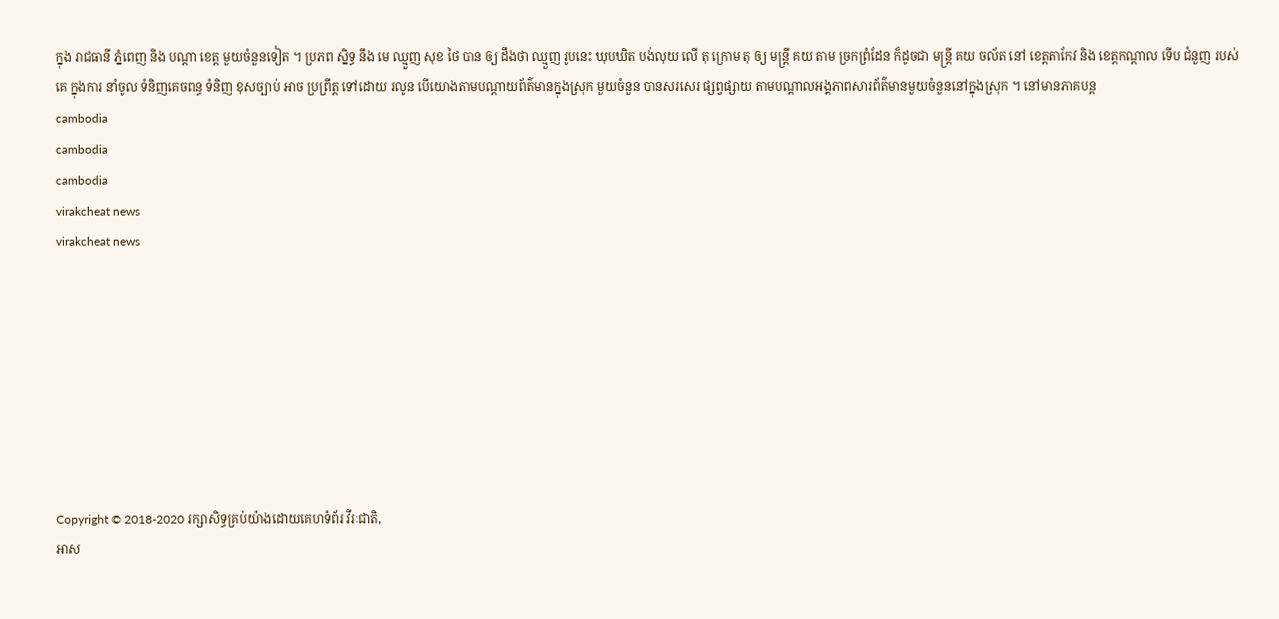ក្នុង រាជធានី ភ្នំពេញ និង បណ្ដា ខេត្ត មួយចំនួនទៀត ។ ប្រភព ស្និទ្ធ នឹង មេ ឈ្មួញ សុខ ថៃ បាន ឲ្យ ដឹងថា ឈ្មួញ រូបនេះ ឃុបឃិត បង់លុយ លើ តុ ក្រោម តុ ឲ្យ មន្ត្រី គយ តាម ច្រកព្រំដែន ក៏ដូចជា មន្ត្រី គយ ចល័ត នៅ ខេត្តតាកែវ និង ខេត្តកណ្ដាល ទើប ជំនួញ របស់គេ ក្នុងការ នាំចូល ទំនិញគេចពន្ធ ទំនិញ ខុសច្បាប់ អាច ប្រព្រឹត្ត ទៅដោយ រលូន បើយោងតាមបណ្ដាយព័ត៌មានក្នុងស្រុក មួយចំនួន បានសរសេរ ផ្សព្វផ្សាយ តាមបណ្ដាលអង្គភាពសារព័ត៌មានមួយចំនួននៅក្នុងស្រុក ។ នៅមានភាគបន្ត
cambodia
cambodia
cambodia
virakcheat news
virakcheat news








Copyright © 2018-2020 រក្សាសិទ្ធគ្រប់យ៉ាងដោយគេហទំព័រ វីរៈជាតិ,
អាស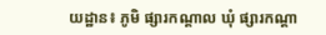យដ្ឋាន៖ ភូមិ ផ្សារកណ្តាល ឃុំ ផ្សារកណ្តា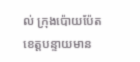ល់ ក្រុងប៉ោយប៉ែត ខេត្តបន្ទាយមាន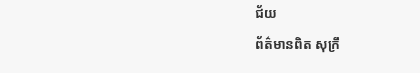ជ័យ
ព័ត៌មានពិត សុក្រឹ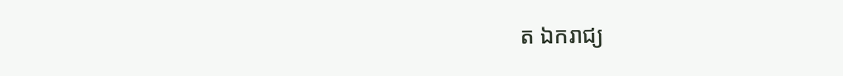ត ឯករាជ្យ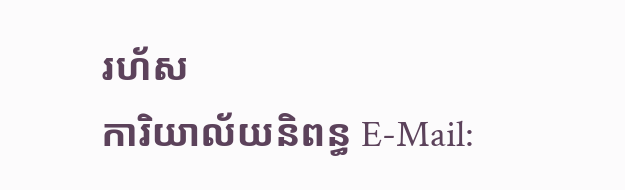រហ័ស
ការិយាល័យនិពន្ធ E-Mail: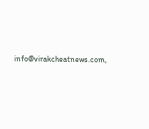info@virakcheatnews.com,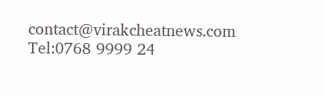contact@virakcheatnews.com
Tel:0768 9999 24